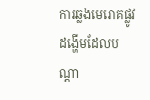ការឆ្លងមេរោគផ្លូវដង្ហើមដែលបណ្តា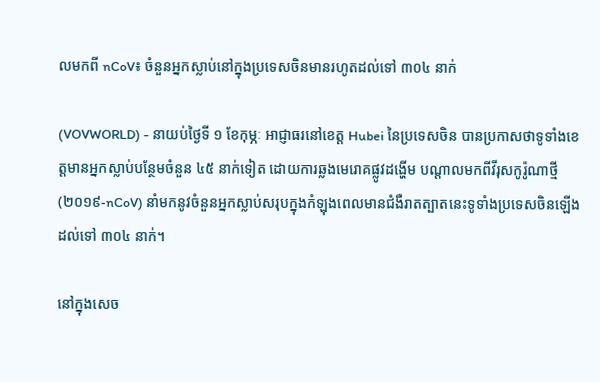លមកពី nCoV៖ ចំនួនអ្នកស្លាប់នៅក្នុងប្រទេសចិនមានរហូតដល់ទៅ ៣០៤ នាក់

(VOVWORLD) - នាយប់ថ្ងៃទី ១ ខែកុម្ភៈ អាជ្ញាធរនៅខេត្ត Hubei នៃប្រទេសចិន បានប្រកាសថាទូទាំងខេត្តមានអ្នកស្លាប់បន្ថែមចំនួន ៤៥ នាក់ទៀត ដោយការឆ្លងមេរោគផ្លូវដង្ហើម បណ្តាលមកពីវីរុសកូរ៉ូណាថ្មី (២០១៩-nCoV) នាំមកនូវចំនួនអ្នកស្លាប់សរុបក្នុងកំឡុងពេលមានជំងឺរាតត្បាតនេះទូទាំងប្រទេសចិនឡើងដល់ទៅ ៣០៤ នាក់។

នៅក្នុងសេច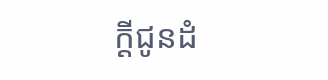ក្តីជូនដំ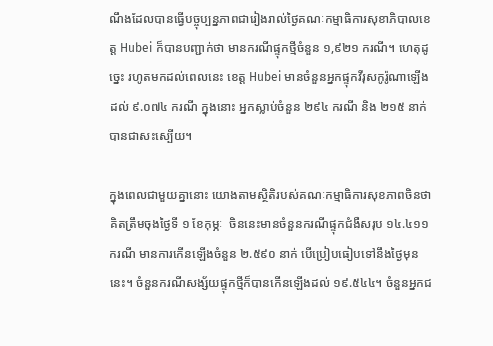ណឹងដែលបានធ្វើបច្ចុប្បន្នភាពជារៀងរាល់ថ្ងៃគណៈកម្មាធិការសុខាភិបាលខេត្ត Hubei ក៏បានបញ្ជាក់ថា មានករណីផ្ទុកថ្មីចំនួន ១,៩២១ ករណី។ ហេតុដូច្នេះ រហូតមកដល់ពេលនេះ ខេត្ត Hubei មានចំនួនអ្នកផ្ទុកវីរុសកូរ៉ូណាឡើងដល់ ៩.០៧៤ ករណី ក្នុងនោះ អ្នកស្លាប់ចំនួន ២៩៤ ករណី និង ២១៥ នាក់បានជាសះស្បើយ។

ក្នុងពេលជាមួយគ្នានោះ យោងតាមស្ថិតិរបស់គណៈកម្មាធិការសុខភាពចិនថា គិតត្រឹមចុងថ្ងៃទី ១ ខែកុម្ភៈ  ចិននេះមានចំនួនករណីផ្ទុកជំងឺសរុប ១៤.៤១១ ករណី មានការកើនឡើងចំនួន ២.៥៩០ នាក់ បើប្រៀបធៀបទៅនឹងថ្ងៃមុននេះ។ ចំនួនករណីសង្ស័យផ្ទុកថ្មីក៏បានកើនឡើងដល់ ១៩.៥៤៤។ ចំនួនអ្នកជ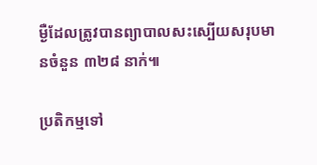ម្ងឺដែលត្រូវបានព្យាបាលសះស្បើយសរុបមានចំនួន ៣២៨ នាក់៕

ប្រតិកម្មទៅ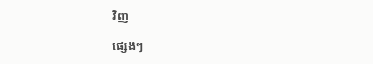វិញ

ផ្សេងៗ